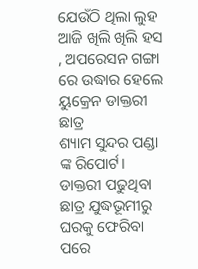ଯେଉଁଠି ଥିଲା ଲୁହ ଆଜି ଖିଲି ଖିଲି ହସ , ଅପରେସନ ଗଙ୍ଗା ରେ ଉଦ୍ଧାର ହେଲେ ୟୁକ୍ରେନ ଡାକ୍ତରୀ ଛାତ୍ର
ଶ୍ୟାମ ସୁନ୍ଦର ପଣ୍ଡା ଙ୍କ ରିପୋର୍ଟ।
ଡାକ୍ତରୀ ପଢୁଥିବା ଛାତ୍ର ଯୁଦ୍ଧଭୂମୀରୁ ଘରକୁ ଫେରିବା ପରେ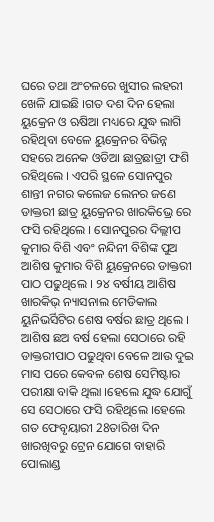ଘରେ ତଥା ଅଂଚଳରେ ଖୁସୀର ଲହରୀ ଖେଳି ଯାଇଛି ।ଗତ ଦଶ ଦିନ ହେଲା ୟୁକ୍ରେନ ଓ ଋଷିଆ ମଧ୍ୟରେ ଯୁଦ୍ଧ ଲାଗି ରହିଥିବା ବେଳେ ୟୁକ୍ରେନର ବିଭିନ୍ନ ସହରେ ଅନେକ ଓଡିଆ ଛାତ୍ରଛାତ୍ରୀ ଫଶି ରହିଥିଲେ । ଏପରି ସ୍ଥଳେ ସୋନପୁର ଶାନ୍ତୀ ନଗର କଲେଜ ଲେନର ଜଣେ ଡାକ୍ତରୀ ଛାତ୍ର ୟୁକ୍ରେନର ଖାରକିଭ୍ରେ ରେ ଫସି ରହିଥିଲେ । ସୋନପୁରର ଦିଲ୍ଲୀପ କୁମାର ବିଶି ଏବଂ ନନ୍ଦିନୀ ବିଶିଙ୍କ ପୁଅ ଆଶିଷ କୁମାର ବିଶି ୟୁକ୍ରେନରେ ଡାକ୍ତରୀ ପାଠ ପଢୁଥିଲେ । ୨୪ ବର୍ଷୀୟ ଆଶିଷ ଖାରକିଭ୍ ନ୍ୟାସନାଲ ମେଡିକାଲ ୟୁନିଭର୍ସିଟିର ଶେଷ ବର୍ଷର ଛାତ୍ର ଥିଲେ । ଆଶିଷ ଛଅ ବର୍ଷ ହେଲା ସେଠାରେ ରହି ଡାକ୍ତରୀପାଠ ପଢୁଥିବା ବେଳେ ଆଉ ଦୁଇ ମାସ ପରେ କେବଳ ଶେଷ ସେମିଷ୍ଟାର ପରୀକ୍ଷା ବାକି ଥିଲା ।ହେଲେ ଯୁଦ୍ଧ ଯୋଗୁଁ ସେ ସେଠାରେ ଫସି ରହିଥିଲେ ।ହେଲେ ଗତ ଫେବୃୟାରୀ 28ତାରିଖ ଦିନ ଖାରଖିବରୁ ଟ୍ରେନ ଯୋଗେ ବାହାରି ପୋଲାଣ୍ଡ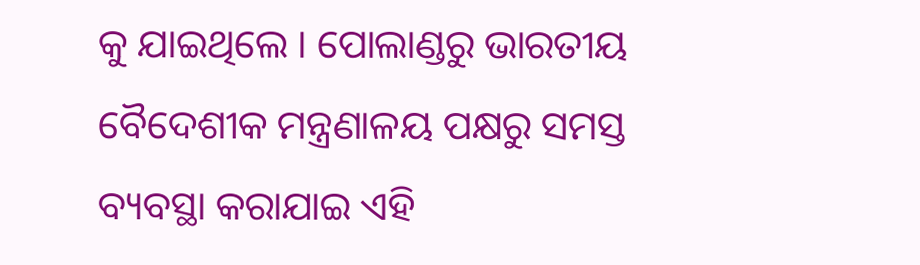କୁ ଯାଇଥିଲେ । ପୋଲାଣ୍ଡରୁ ଭାରତୀୟ ବୈଦେଶୀକ ମନ୍ତ୍ରଣାଳୟ ପକ୍ଷରୁ ସମସ୍ତ ବ୍ୟବସ୍ଥା କରାଯାଇ ଏହି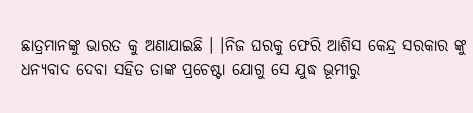ଛାତ୍ରମାନଙ୍କୁ ଭାରତ କୁ ଅଣାଯାଇଛି । ।ନିଜ ଘରକୁ ଫେରି ଆଶିସ କେନ୍ଦ୍ର ସରକାର ଙ୍କୁ ଧନ୍ୟବାଦ ଦେବା ସହିତ ତାଙ୍କ ପ୍ରଚେଷ୍ଟା ଯୋଗୁ ସେ ଯୁଦ୍ଧ ଭୂମୀରୁ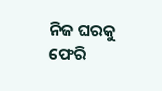ନିଜ ଘରକୁ ଫେରି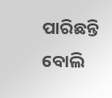ପାରିଛନ୍ତି ବୋଲି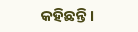କହିଛନ୍ତି ।